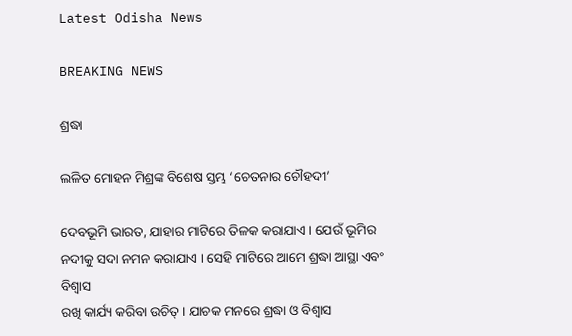Latest Odisha News

BREAKING NEWS

ଶ୍ରଦ୍ଧା

ଲଳିତ ମୋହନ ମିଶ୍ରଙ୍କ ବିଶେଷ ସ୍ତମ୍ଭ ‘ଚେତନାର ଚୌହଦୀ’

ଦେବଭୂମି ଭାରତ, ଯାହାର ମାଟିରେ ତିଳକ କରାଯାଏ । ଯେଉଁ ଭୂମିର ନଦୀକୁ ସଦା ନମନ କରାଯାଏ । ସେହି ମାଟିରେ ଆମେ ଶ୍ରଦ୍ଧା ଆସ୍ଥା ଏବଂ ବିଶ୍ୱାସ
ରଖି କାର୍ଯ୍ୟ କରିବା ଉଚିତ୍ । ଯାଚକ ମନରେ ଶ୍ରଦ୍ଧା ଓ ବିଶ୍ୱାସ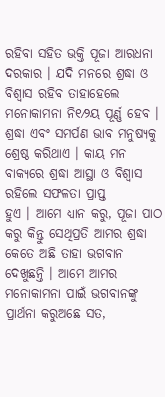ରହିବା ସହିତ ଭକ୍ତି ପୂଜା ଆରଧନା ଦରକାର । ଯଦି ମନରେ ଶ୍ରଦ୍ଧା ଓ ବିଶ୍ୱାସ ରହିବ ତାହାହେଲେ
ମନୋକାମନା ନି୧⁄୨ୟ ପୂର୍ଣ୍ଣ ହେବ । ଶ୍ରଦ୍ଧା ଏବଂ ସମର୍ପଣ ଭାବ ମନୁଷ୍ୟକୁ ଶ୍ରେଷ୍ଠ କରିଥାଏ । କାୟ ମନ ବାକ୍ୟରେ ଶ୍ରଦ୍ଧା ଆସ୍ଥା ଓ ବିଶ୍ୱାସ ରହିଲେ ସଫଳତା ପ୍ରାପ୍ତ
ହୁଏ । ଆମେ ଧ୍ୟାନ କରୁ, ପୂଜା ପାଠ କରୁ କିନ୍ତୁ ସେଥିପ୍ରତି ଆମର ଶ୍ରଦ୍ଧା କେତେ ଅଛି ତାହା ଭଗବାନ ଦେଖୁଛନ୍ତି । ଆମେ ଆମର ମନୋକାମନା ପାଇଁ ଭଗବାନଙ୍କୁ ପ୍ରାର୍ଥନା କରୁଅଛେ ସତ,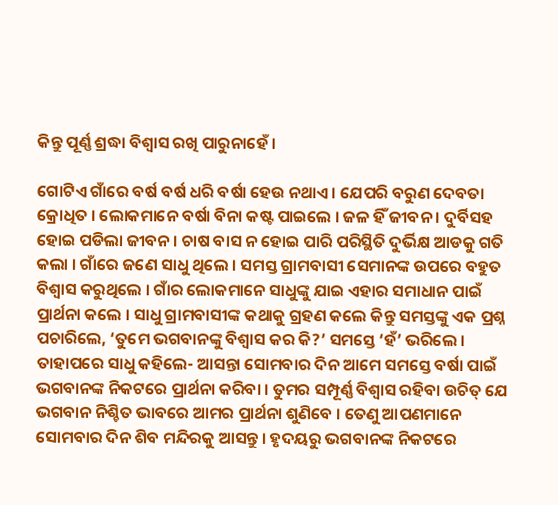କିନ୍ତୁ ପୂର୍ଣ୍ଣ ଶ୍ରଦ୍ଧା ବିଶ୍ୱାସ ରଖି ପାରୁନାହେଁ ।

ଗୋଟିଏ ଗାଁରେ ବର୍ଷ ବର୍ଷ ଧରି ବର୍ଷା ହେଉ ନଥାଏ । ଯେପରି ବରୁଣ ଦେବତା କ୍ରୋଧିତ । ଲୋକମାନେ ବର୍ଷା ବିନା କଷ୍ଟ ପାଇଲେ । ଜଳ ହିଁ ଜୀବନ । ଦୁର୍ବିସହ ହୋଇ ପଡିଲା ଜୀବନ । ଚାଷ ବାସ ନ ହୋଇ ପାରି ପରିସ୍ଥିତି ଦୁର୍ଭିକ୍ଷ ଆଡକୁ ଗତି କଲା । ଗାଁରେ ଜଣେ ସାଧୁ ଥିଲେ । ସମସ୍ତ ଗ୍ରାମବାସୀ ସେମାନଙ୍କ ଉପରେ ବହୁତ ବିଶ୍ୱାସ କରୁଥିଲେ । ଗାଁର ଲୋକମାନେ ସାଧୁଙ୍କୁ ଯାଇ ଏହାର ସମାଧାନ ପାଇଁ ପ୍ରାର୍ଥନା କଲେ । ସାଧୁ ଗ୍ରାମବାସୀଙ୍କ କଥାକୁ ଗ୍ରହଣ କଲେ କିନ୍ତୁ ସମସ୍ତଙ୍କୁ ଏକ ପ୍ରଶ୍ନ ପଚାରିଲେ, ‘ତୁମେ ଭଗବାନଙ୍କୁ ବିଶ୍ୱାସ କର କି?’ ସମସ୍ତେ ‘ହଁ’ ଭରିଲେ । ତାହାପରେ ସାଧୁ କହିଲେ- ଆସନ୍ତା ସୋମବାର ଦିନ ଆମେ ସମସ୍ତେ ବର୍ଷା ପାଇଁ ଭଗବାନଙ୍କ ନିକଟରେ ପ୍ରାର୍ଥନା କରିବା । ତୁମର ସମ୍ପୂର୍ଣ୍ଣ ବିଶ୍ୱାସ ରହିବା ଉଚିତ୍ ଯେ ଭଗବାନ ନିଶ୍ଚିତ ଭାବରେ ଆମର ପ୍ରାର୍ଥନା ଶୁଣିବେ । ତେଣୁ ଆପଣମାନେ ସୋମବାର ଦିନ ଶିବ ମନ୍ଦିରକୁ ଆସନ୍ତୁ । ହୃଦୟରୁ ଭଗବାନଙ୍କ ନିକଟରେ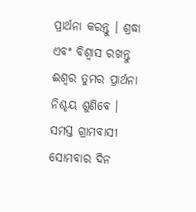ପ୍ରାର୍ଥନା କରନ୍ତୁ । ଶ୍ରଦ୍ଧା ଏବଂ ବିଶ୍ୱାସ ରଖନ୍ତୁ ଈଶ୍ୱର ତୁମର ପ୍ରାର୍ଥନା ନିଶ୍ଚୟ ଶୁଣିବେ । ସମସ୍ତ ଗ୍ରାମବାସୀ ସୋମବାର ଦିନ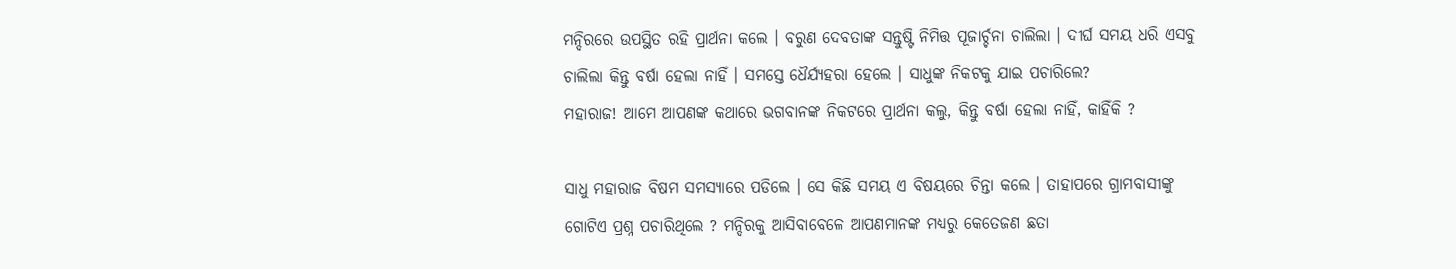ମନ୍ଦିରରେ ଉପସ୍ଥିତ ରହି ପ୍ରାର୍ଥନା କଲେ । ବରୁଣ ଦେବତାଙ୍କ ସନ୍ତୁଷ୍ଟି ନିମିତ୍ତ ପୂଜାର୍ଚ୍ଚନା ଚାଲିଲା । ଦୀର୍ଘ ସମୟ ଧରି ଏସବୁ ଚାଲିଲା କିନ୍ତୁ ବର୍ଷା ହେଲା ନାହିଁ । ସମସ୍ତେ ଧୈର୍ଯ୍ୟହରା ହେଲେ । ସାଧୁଙ୍କ ନିକଟକୁ ଯାଇ ପଚାରିଲେ?
ମହାରାଜ! ଆମେ ଆପଣଙ୍କ କଥାରେ ଭଗବାନଙ୍କ ନିକଟରେ ପ୍ରାର୍ଥନା କଲୁ, କିନ୍ତୁ ବର୍ଷା ହେଲା ନାହିଁ, କାହିଁକି ?

ସାଧୁ ମହାରାଜ ବିଷମ ସମସ୍ୟାରେ ପଡିଲେ । ସେ କିଛି ସମୟ ଏ ବିଷୟରେ ଚିନ୍ତା କଲେ । ତାହାପରେ ଗ୍ରାମବାସୀଙ୍କୁ ଗୋଟିଏ ପ୍ରଶ୍ନ ପଚାରିଥିଲେ ? ମନ୍ଦିରକୁ ଆସିବାବେଳେ ଆପଣମାନଙ୍କ ମଧ୍ୟରୁ କେତେଜଣ ଛତା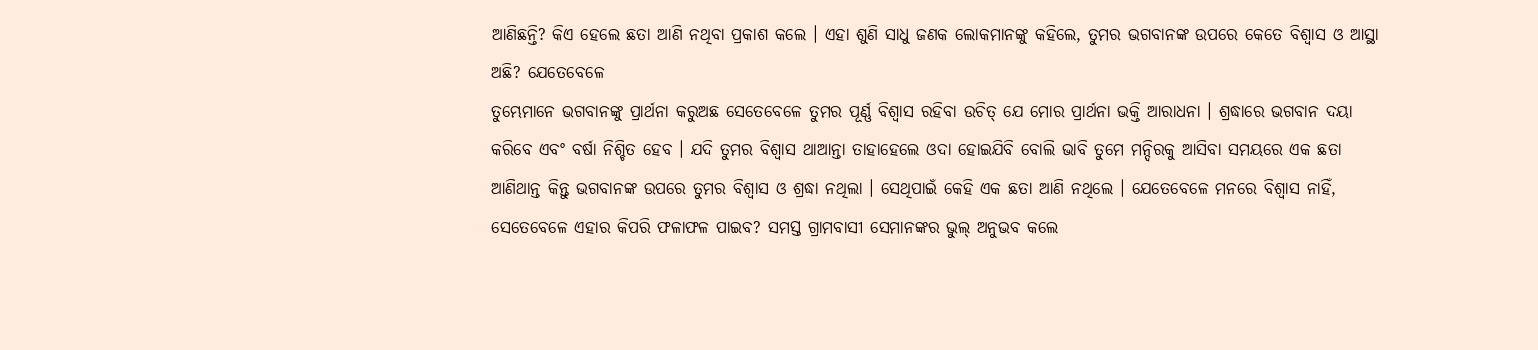ଆଣିଛନ୍ତି? କିଏ ହେଲେ ଛତା ଆଣି ନଥିବା ପ୍ରକାଶ କଲେ । ଏହା ଶୁଣି ସାଧୁ ଜଣକ ଲୋକମାନଙ୍କୁ କହିଲେ, ତୁମର ଭଗବାନଙ୍କ ଉପରେ କେତେ ବିଶ୍ୱାସ ଓ ଆସ୍ଥା ଅଛି? ଯେତେବେଳେ
ତୁମ୍ଭେମାନେ ଭଗବାନଙ୍କୁ ପ୍ରାର୍ଥନା କରୁଅଛ ସେତେବେଳେ ତୁମର ପୂର୍ଣ୍ଣ ବିଶ୍ୱାସ ରହିବା ଉଚିତ୍ ଯେ ମୋର ପ୍ରାର୍ଥନା ଭକ୍ତି ଆରାଧନା । ଶ୍ରଦ୍ଧାରେ ଭଗବାନ ଦୟା କରିବେ ଏବଂ ବର୍ଷା ନିଶ୍ଚିତ ହେବ । ଯଦି ତୁମର ବିଶ୍ୱାସ ଥାଆନ୍ତା ତାହାହେଲେ ଓଦା ହୋଇଯିବି ବୋଲି ଭାବି ତୁମେ ମନ୍ଦିରକୁ ଆସିବା ସମୟରେ ଏକ ଛତା ଆଣିଥାନ୍ତ କିନ୍ତୁ ଭଗବାନଙ୍କ ଉପରେ ତୁମର ବିଶ୍ୱାସ ଓ ଶ୍ରଦ୍ଧା ନଥିଲା । ସେଥିପାଇଁ କେହି ଏକ ଛତା ଆଣି ନଥିଲେ । ଯେତେବେଳେ ମନରେ ବିଶ୍ୱାସ ନାହିଁ, ସେତେବେଳେ ଏହାର କିପରି ଫଳାଫଳ ପାଇବ? ସମସ୍ତ ଗ୍ରାମବାସୀ ସେମାନଙ୍କର ଭୁଲ୍ ଅନୁଭବ କଲେ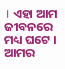। ଏହା ଆମ ଜୀବନରେ ମଧ୍ୟ ଘଟେ । ଆମର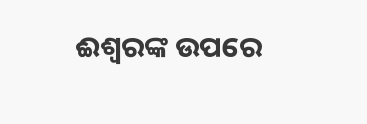ଈଶ୍ୱରଙ୍କ ଉପରେ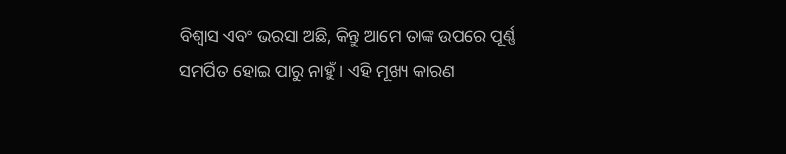ବିଶ୍ୱାସ ଏବଂ ଭରସା ଅଛି, କିନ୍ତୁ ଆମେ ତାଙ୍କ ଉପରେ ପୂର୍ଣ୍ଣ ସମର୍ପିତ ହୋଇ ପାରୁ ନାହୁଁ । ଏହି ମୂଖ୍ୟ କାରଣ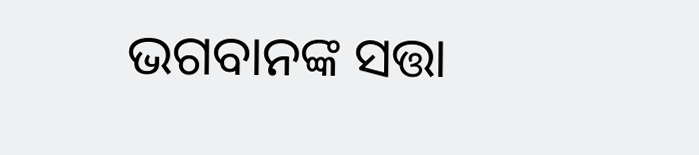ଭଗବାନଙ୍କ ସତ୍ତା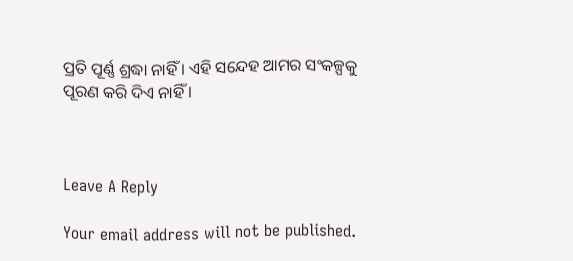ପ୍ରତି ପୂର୍ଣ୍ଣ ଶ୍ରଦ୍ଧା ନାହିଁ । ଏହି ସନ୍ଦେହ ଆମର ସଂକଳ୍ପକୁ ପୂରଣ କରି ଦିଏ ନାହିଁ ।



Leave A Reply

Your email address will not be published.